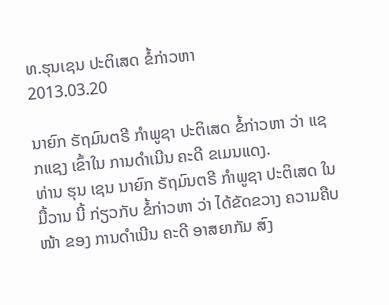ທ.ຮຸນເຊນ ປະຕິເສດ ຂໍ້ກ່າວຫາ
2013.03.20

ນາຍົກ ຣັຖມົນຕຣີ ກໍາພູຊາ ປະຕິເສດ ຂໍ້ກ່າວຫາ ວ່າ ແຊກແຊງ ເຂົ້າໃນ ການດໍາເນີນ ຄະດີ ຂເມນແດງ.
ທ່ານ ຮຸນ ເຊນ ນາຍົກ ຣັຖມົນຕຣີ ກໍາພູຊາ ປະຕິເສດ ໃນມື້ວານ ນີ້ ກ່ຽວກັບ ຂໍ້ກ່າວຫາ ວ່າ ໄດ້ຂັດຂວາງ ຄວາມຄືບໜ້າ ຂອງ ການດໍາເນີນ ຄະດີ ອາສຍາກັມ ສົງ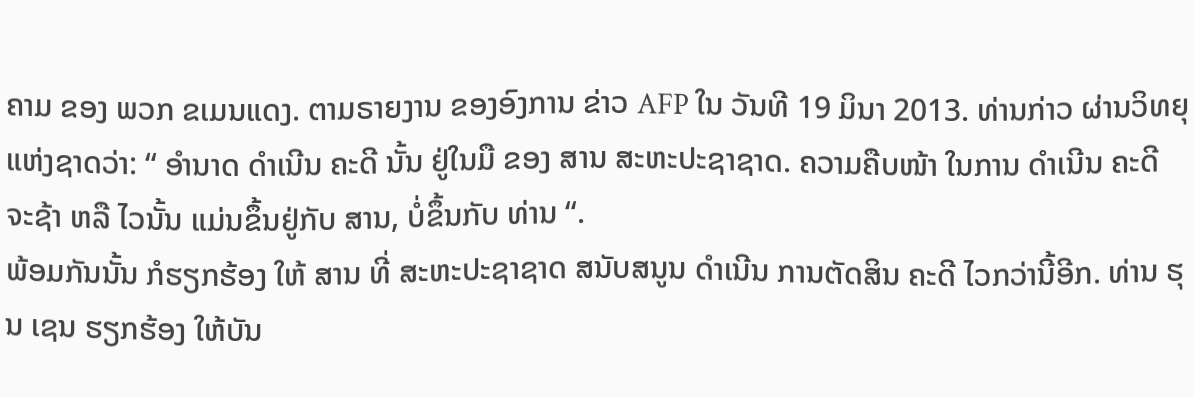ຄາມ ຂອງ ພວກ ຂເມນແດງ. ຕາມຣາຍງານ ຂອງອົງການ ຂ່າວ AFP ໃນ ວັນທີ 19 ມິນາ 2013. ທ່ານກ່າວ ຜ່ານວິທຍຸ ແຫ່ງຊາດວ່າ: “ ອໍານາດ ດໍາເນີນ ຄະດີ ນັ້ນ ຢູ່ໃນມື ຂອງ ສານ ສະຫະປະຊາຊາດ. ຄວາມຄືບໜ້າ ໃນການ ດໍາເນີນ ຄະດີ ຈະຊ້າ ຫລື ໄວນັ້ນ ແມ່ນຂຶ້ນຢູ່ກັບ ສານ, ບໍ່ຂຶ້ນກັບ ທ່ານ “.
ພ້ອມກັນນັ້ນ ກໍຮຽກຮ້ອງ ໃຫ້ ສານ ທີ່ ສະຫະປະຊາຊາດ ສນັບສນູນ ດໍາເນີນ ການຕັດສິນ ຄະດີ ໄວກວ່ານີ້ອີກ. ທ່ານ ຮຸນ ເຊນ ຮຽກຮ້ອງ ໃຫ້ບັນ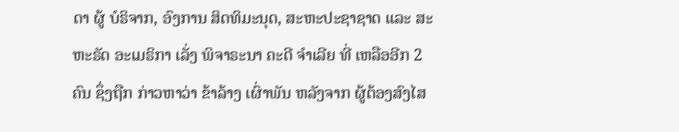ດາ ຜູ້ ບໍຣິຈາກ, ອົງການ ສິດທິມະນຸດ, ສະຫະປະຊາຊາດ ແລະ ສະຫະຣັດ ອະເມຣິກາ ເລັ່ງ ພິຈາຣະນາ ຄະດີ ຈໍາເລີຍ ທີ່ ເຫລືອອີກ 2 ຄົນ ຊຶ່ງຖືກ ກ່າວຫາວ່າ ຂ້າລ້າງ ເຜົ່າພັນ ຫລັງຈາກ ຜູ້ຕ້ອງສົງໄສ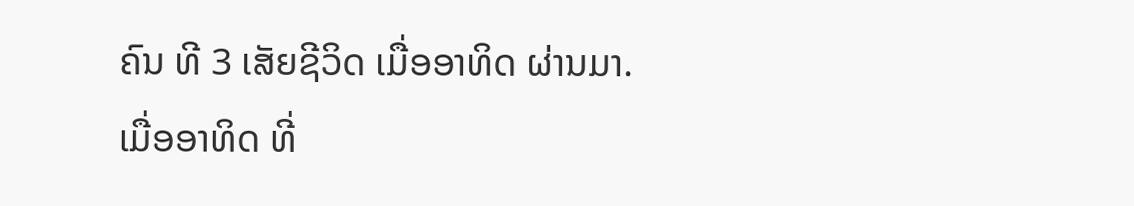ຄົນ ທີ 3 ເສັຍຊີວິດ ເມື່ອອາທິດ ຜ່ານມາ.
ເມື່ອອາທິດ ທີ່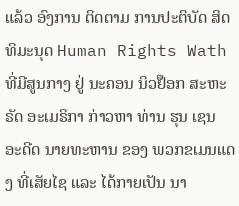ແລ້ວ ອົງການ ຕິດຕາມ ການປະຕິບັດ ສິດທິມະນຸດ Human Rights Wath ທີ່ມີສູນກາງ ຢູ່ ນະຄອນ ນິວຢ໊ອກ ສະຫະຣັດ ອະເມຣິກາ ກ່າວຫາ ທ່ານ ຮຸນ ເຊນ ອະດີດ ນາຍທະຫານ ຂອງ ພວກຂເມນແດງ ທີ່ເສັຍໄຊ ແລະ ໄດ້ກາຍເປັນ ນາ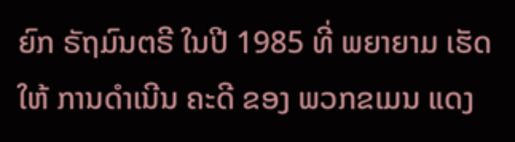ຍົກ ຣັຖມົນຕຣີ ໃນປີ 1985 ທີ່ ພຍາຍາມ ເຮັດໃຫ້ ການດໍາເນີນ ຄະດີ ຂອງ ພວກຂເມນ ແດງ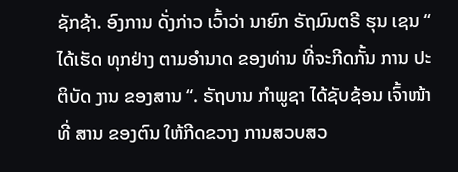ຊັກຊ້າ. ອົງການ ດັ່ງກ່າວ ເວົ້າວ່າ ນາຍົກ ຣັຖມົນຕຣີ ຮຸນ ເຊນ “ ໄດ້ເຮັດ ທຸກຢ່າງ ຕາມອໍານາດ ຂອງທ່ານ ທີ່ຈະກີດກັ້ນ ການ ປະຕິບັດ ງານ ຂອງສານ “. ຣັຖບານ ກໍາພູຊາ ໄດ້ຊັບຊ້ອນ ເຈົ້າໜ້າທີ່ ສານ ຂອງຕົນ ໃຫ້ກີດຂວາງ ການສວບສວ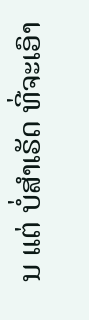ນ ແຕ່ ບໍ່ສໍາເຣັດ ທີ່ຈະເອົາ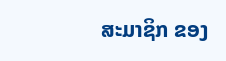ສະມາຊິກ ຂອງ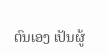ຕົນເອງ ເປັນຜູ້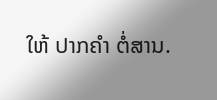ໃຫ້ ປາກຄໍາ ຕໍ່ສານ.